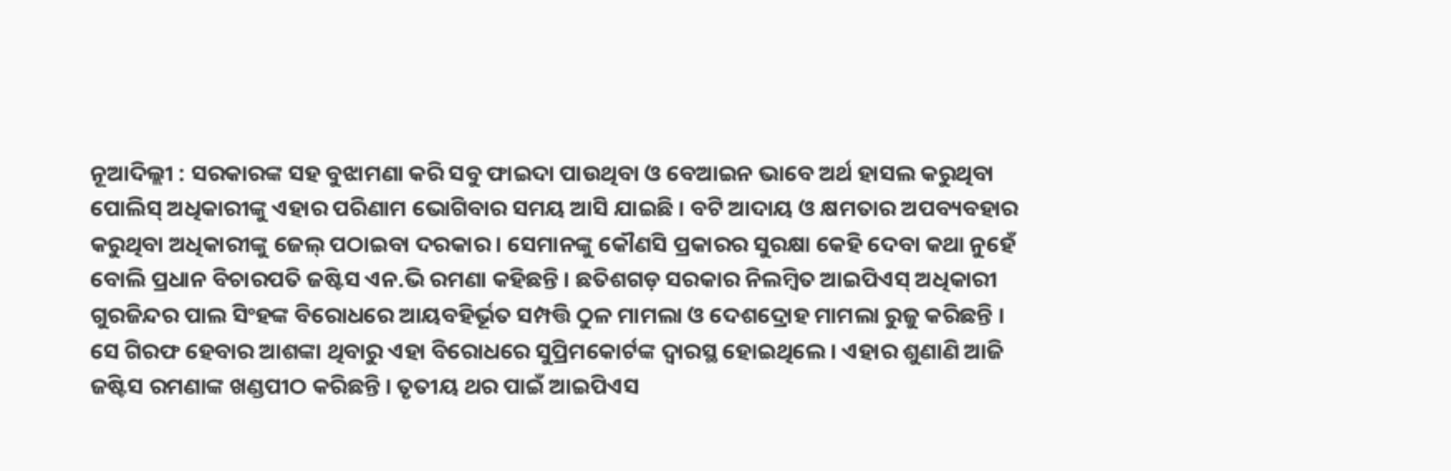ନୂଆଦିଲ୍ଲୀ : ସରକାରଙ୍କ ସହ ବୁଝାମଣା କରି ସବୁ ଫାଇଦା ପାଉଥିବା ଓ ବେଆଇନ ଭାବେ ଅର୍ଥ ହାସଲ କରୁଥିବା ପୋଲିସ୍ ଅଧିକାରୀଙ୍କୁ ଏହାର ପରିଣାମ ଭୋଗିବାର ସମୟ ଆସି ଯାଇଛି । ବଟି ଆଦାୟ ଓ କ୍ଷମତାର ଅପବ୍ୟବହାର କରୁଥିବା ଅଧିକାରୀଙ୍କୁ ଜେଲ୍ ପଠାଇବା ଦରକାର । ସେମାନଙ୍କୁ କୌଣସି ପ୍ରକାରର ସୁରକ୍ଷା କେହି ଦେବା କଥା ନୁହେଁ ବୋଲି ପ୍ରଧାନ ବିଚାରପତି ଜଷ୍ଟିସ ଏନ.ଭି ରମଣା କହିଛନ୍ତି । ଛତିଶଗଡ଼ ସରକାର ନିଲମ୍ବିତ ଆଇପିଏସ୍ ଅଧିକାରୀ ଗୁରଜିନ୍ଦର ପାଲ ସିଂହଙ୍କ ବିରୋଧରେ ଆୟବହିର୍ଭୂତ ସମ୍ପତ୍ତି ଠୁଳ ମାମଲା ଓ ଦେଶଦ୍ରୋହ ମାମଲା ରୁଜୁ କରିଛନ୍ତି । ସେ ଗିରଫ ହେବାର ଆଶଙ୍କା ଥିବାରୁ ଏହା ବିରୋଧରେ ସୁପ୍ରିମକୋର୍ଟଙ୍କ ଦ୍ୱାରସ୍ଥ ହୋଇଥିଲେ । ଏହାର ଶୁଣାଣି ଆଜି ଜଷ୍ଟିସ ରମଣାଙ୍କ ଖଣ୍ଡପୀଠ କରିଛନ୍ତି । ତୃତୀୟ ଥର ପାଇଁ ଆଇପିଏସ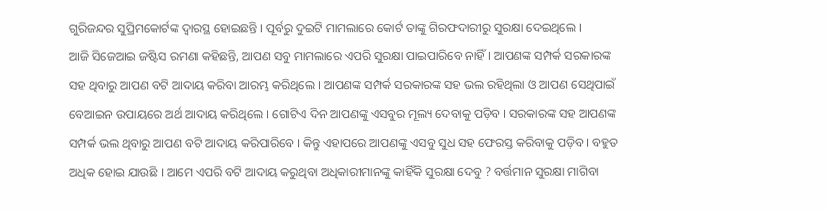ଗୁରିଜନ୍ଦର ସୁପ୍ରିମକୋର୍ଟଙ୍କ ଦ୍ୱାରସ୍ଥ ହୋଇଛନ୍ତି । ପୂର୍ବରୁ ଦୁଇଟି ମାମଲାରେ କୋର୍ଟ ତାଙ୍କୁ ଗିରଫଦାରୀରୁ ସୁରକ୍ଷା ଦେଇଥିଲେ ।
ଆଜି ସିଜେଆଇ ଜଷ୍ଟିସ ରମଣା କହିଛନ୍ତି, ଆପଣ ସବୁ ମାମଲାରେ ଏପରି ସୁରକ୍ଷା ପାଇପାରିବେ ନାହିଁ । ଆପଣଙ୍କ ସମ୍ପର୍କ ସରକାରଙ୍କ ସହ ଥିବାରୁ ଆପଣ ବଟି ଆଦାୟ କରିବା ଆରମ୍ଭ କରିଥିଲେ । ଆପଣଙ୍କ ସମ୍ପର୍କ ସରକାରଙ୍କ ସହ ଭଲ ରହିଥିଲା ଓ ଆପଣ ସେଥିପାଇଁ ବେଆଇନ ଉପାୟରେ ଅର୍ଥ ଆଦାୟ କରିଥିଲେ । ଗୋଟିଏ ଦିନ ଆପଣଙ୍କୁ ଏସବୁର ମୂଲ୍ୟ ଦେବାକୁ ପଡ଼ିବ । ସରକାରଙ୍କ ସହ ଆପଣଙ୍କ ସମ୍ପର୍କ ଭଲ ଥିବାରୁ ଆପଣ ବଟି ଆଦାୟ କରିପାରିବେ । କିନ୍ତୁ ଏହାପରେ ଆପଣଙ୍କୁ ଏସବୁ ସୁଧ ସହ ଫେରସ୍ତ କରିବାକୁ ପଡ଼ିବ । ବହୁତ ଅଧିକ ହୋଇ ଯାଉଛି । ଆମେ ଏପରି ବଟି ଆଦାୟ କରୁଥିବା ଅଧିକାରୀମାନଙ୍କୁ କାହିଁକି ସୁରକ୍ଷା ଦେବୁ ? ବର୍ତ୍ତମାନ ସୁରକ୍ଷା ମାଗିବା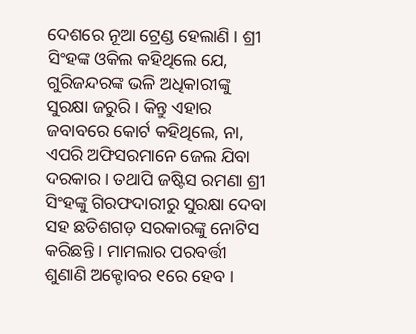ଦେଶରେ ନୂଆ ଟ୍ରେଣ୍ଡ ହେଲାଣି । ଶ୍ରୀ ସିଂହଙ୍କ ଓକିଲ କହିଥିଲେ ଯେ, ଗୁରିଜନ୍ଦରଙ୍କ ଭଳି ଅଧିକାରୀଙ୍କୁ ସୁରକ୍ଷା ଜରୁରି । କିନ୍ତୁ ଏହାର ଜବାବରେ କୋର୍ଟ କହିଥିଲେ, ନା, ଏପରି ଅଫିସରମାନେ ଜେଲ ଯିବା ଦରକାର । ତଥାପି ଜଷ୍ଟିସ ରମଣା ଶ୍ରୀ ସିଂହଙ୍କୁ ଗିରଫଦାରୀରୁ ସୁରକ୍ଷା ଦେବା ସହ ଛତିଶଗଡ଼ ସରକାରଙ୍କୁ ନୋଟିସ କରିଛନ୍ତି । ମାମଲାର ପରବର୍ତ୍ତୀ ଶୁଣାଣି ଅକ୍ଟୋବର ୧ରେ ହେବ ।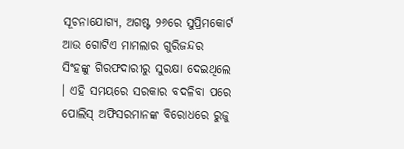ସୂଚନାଯୋଗ୍ୟ, ଅଗଷ୍ଟ ୨୬ରେ ସୁପ୍ରିମକୋର୍ଟ ଆଉ ଗୋଟିଏ ମାମଲାର ଗୁରିଜନ୍ଦର ସିଂହଙ୍କୁ ଗିରଫଦାରୀରୁ ସୁରକ୍ଷା ଦେଇଥିଲେ । ଏହି ସମୟରେ ସରକାର ବଦଳିବା ପରେ ପୋଲିସ୍ ଅଫିସରମାନଙ୍କ ବିରୋଧରେ ରୁଜୁ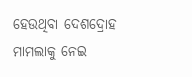ହେଉଥିବା ଦେଶଦ୍ରୋହ ମାମଲାକୁ ନେଇ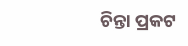ଚିନ୍ତା ପ୍ରକଟ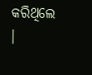କରିଥିଲେ ।